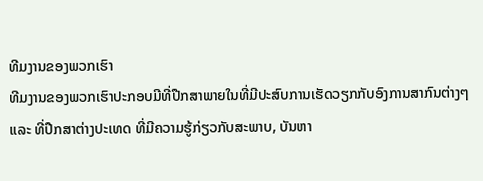ທີມງານຂອງພວກເຮົາ
ທີມງານຂອງພວກເຮົາປະກອບມີທີ່ປືກສາພາຍໃນທີ່ມີປະສົບການເຮັດວຽກກັບອົງການສາກົນຕ່າງໆ ແລະ ທີ່ປືກສາຕ່າງປະເທດ ທີ່ມີຄວາມຮູ້ກ່ຽວກັບສະພາບ, ບັນຫາ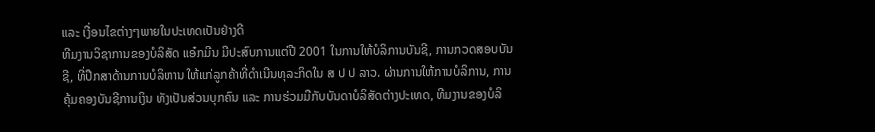ແລະ ເງື່ອນໄຂຕ່າງໆພາຍໃນປະເທດເປັນຢ່າງດີ
ທີມງານວິຊາການຂອງບໍລິສັດ ແອ໋ກມີນ ມີປະສົບການແຕ່ປີ 2001 ໃນການໃຫ້ບໍລິການບັນຊີ, ການກວດສອບບັນຊີ, ທີ່ປືກສາດ້ານການບໍລິຫານ ໃຫ້ແກ່ລູກຄ້າທີ່ດຳເນີນທຸລະກິດໃນ ສ ປ ປ ລາວ. ຜ່ານການໃຫ້ການບໍລິການ, ການຄຸ້ມຄອງບັນຊີການເງິນ ທັງເປັນສ່ວນບຸກຄົນ ແລະ ການຮ່ວມມືກັບບັນດາບໍລິສັດຕ່າງປະເທດ, ທີມງານຂອງບໍລິ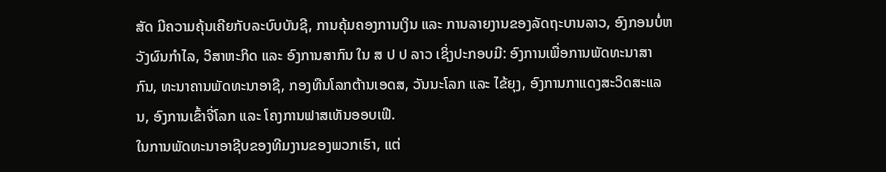ສັດ ມີຄວາມຄຸ້ນເຄີຍກັບລະບົບບັນຊີ, ການຄຸ້ມຄອງການເງິນ ແລະ ການລາຍງານຂອງລັດຖະບານລາວ, ອົງກອນບໍ່ຫວັງຜົນກຳໄລ, ວິສາຫະກິດ ແລະ ອົງການສາກົນ ໃນ ສ ປ ປ ລາວ ເຊິ່ງປະກອບມີ: ອົງການເພື່ອການພັດທະນາສາກົນ, ທະນາຄານພັດທະນາອາຊີ, ກອງທືນໂລກຕ້ານເອດສ, ວັນນະໂລກ ແລະ ໄຂ້ຍຸງ, ອົງການກາແດງສະວິດສະແລນ, ອົງການເຂົ້າຈີ່ໂລກ ແລະ ໂຄງການຟາສເທັນອອບເຟີ.
ໃນການພັດທະນາອາຊີບຂອງທີມງານຂອງພວກເຮົາ, ແຕ່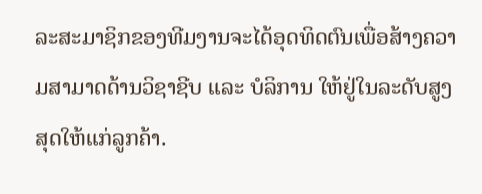ລະສະມາຊິກຂອງທີມງານຈະໄດ້ອຸດທິດຕົນເພື່ອສ້າງຄວາມສາມາດດ້ານວິຊາຊີບ ແລະ ບໍລິການ ໃຫ້ຢູ່ໃນລະດັບສູງສຸດໃຫ້ແກ່ລູກຄ້າ.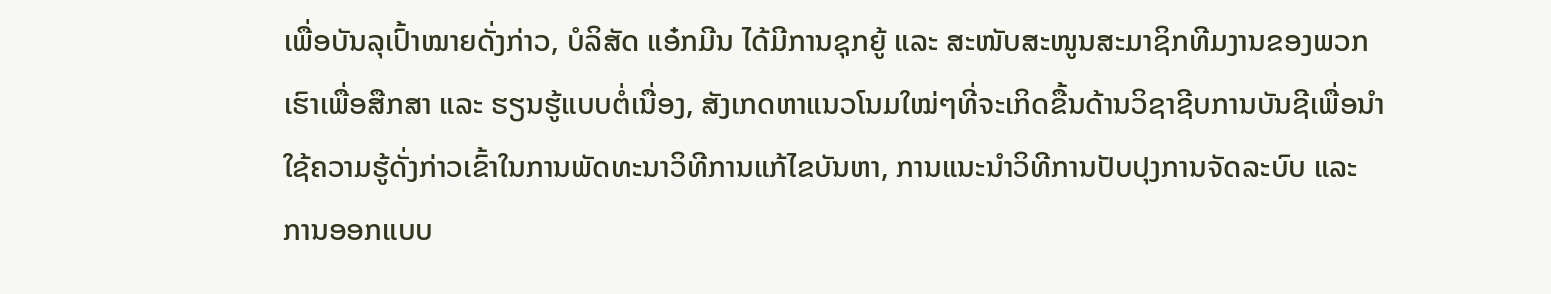ເພື່ອບັນລຸເປົ້າໝາຍດັ່ງກ່າວ, ບໍລິສັດ ແອ໋ກມີນ ໄດ້ມີການຊຸກຍູ້ ແລະ ສະໜັບສະໜູນສະມາຊິກທີມງານຂອງພວກເຮົາເພື່ອສືກສາ ແລະ ຮຽນຮູ້ແບບຕໍ່ເນື່ອງ, ສັງເກດຫາແນວໂນມໃໝ່ໆທີ່ຈະເກິດຂື້ນດ້ານວິຊາຊີບການບັນຊີເພື່ອນຳໃຊ້ຄວາມຮູ້ດັ່ງກ່າວເຂົ້າໃນການພັດທະນາວິທີການແກ້ໄຂບັນຫາ, ການແນະນຳວິທີການປັບປຸງການຈັດລະບົບ ແລະ ການອອກແບບ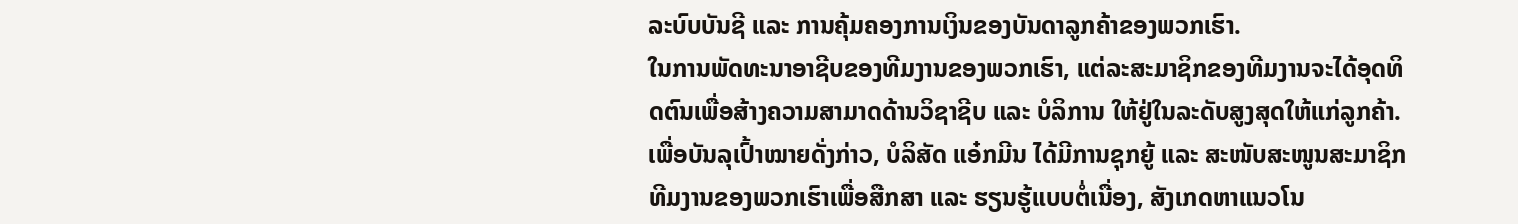ລະບົບບັນຊີ ແລະ ການຄຸ້ມຄອງການເງິນຂອງບັນດາລູກຄ້າຂອງພວກເຮົາ.
ໃນການພັດທະນາອາຊີບຂອງທີມງານຂອງພວກເຮົາ, ແຕ່ລະສະມາຊິກຂອງທີມງານຈະໄດ້ອຸດທິດຕົນເພື່ອສ້າງຄວາມສາມາດດ້ານວິຊາຊີບ ແລະ ບໍລິການ ໃຫ້ຢູ່ໃນລະດັບສູງສຸດໃຫ້ແກ່ລູກຄ້າ. ເພື່ອບັນລຸເປົ້າໝາຍດັ່ງກ່າວ, ບໍລິສັດ ແອ໋ກມີນ ໄດ້ມີການຊຸກຍູ້ ແລະ ສະໜັບສະໜູນສະມາຊິກທີມງານຂອງພວກເຮົາເພື່ອສືກສາ ແລະ ຮຽນຮູ້ແບບຕໍ່ເນື່ອງ, ສັງເກດຫາແນວໂນ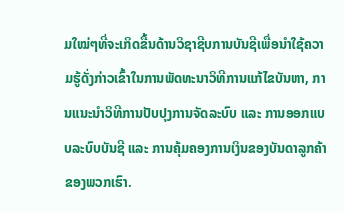ມໃໝ່ໆທີ່ຈະເກິດຂື້ນດ້ານວິຊາຊີບການບັນຊີເພື່ອນຳໃຊ້ຄວາມຮູ້ດັ່ງກ່າວເຂົ້າໃນການພັດທະນາວິທີການແກ້ໄຂບັນຫາ, ການແນະນຳວິທີການປັບປຸງການຈັດລະບົບ ແລະ ການອອກແບບລະບົບບັນຊີ ແລະ ການຄຸ້ມຄອງການເງິນຂອງບັນດາລູກຄ້າຂອງພວກເຮົາ.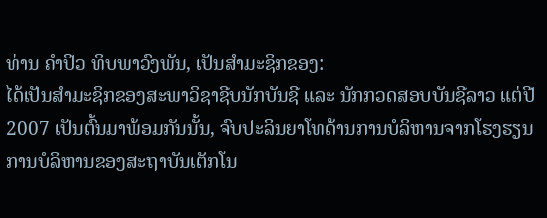ທ່ານ ຄຳປິວ ທິບພາວົງພັນ, ເປັນສຳມະຊິກຂອງ:
ໄດ້ເປັນສຳມະຊິກຂອງສະພາວິຊາຊີບນັກບັນຊີ ແລະ ນັກກວດສອບບັນຊີລາວ ແຕ່ປີ 2007 ເປັນຕົ້ນມາພ້ອມກັນນັ້ນ, ຈົບປະລິນຍາໂທດ້ານການບໍລິຫານຈາກໂຮງຮຽນການບໍລິຫານຂອງສະຖາບັນເຕັກໂນ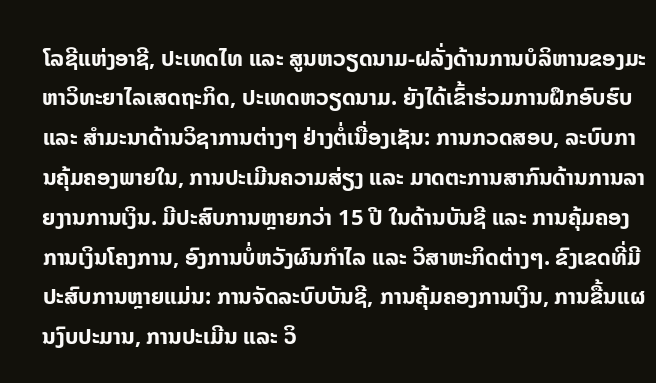ໂລຊີແຫ່ງອາຊີ, ປະເທດໄທ ແລະ ສູນຫວຽດນາມ-ຝລັ່ງດ້ານການບໍລິຫານຂອງມະຫາວິທະຍາໄລເສດຖະກິດ, ປະເທດຫວຽດນາມ. ຍັງໄດ້ເຂົ້າຮ່ວມການຝຶກອົບຮົບ ແລະ ສຳມະນາດ້ານວິຊາການຕ່າງໆ ຢ່າງຕໍ່ເນື່ອງເຊັນ: ການກວດສອບ, ລະບົບການຄຸ້ມຄອງພາຍໃນ, ການປະເມີນຄວາມສ່ຽງ ແລະ ມາດຕະການສາກົນດ້ານການລາຍງານການເງິນ. ມີປະສົບການຫຼາຍກວ່າ 15 ປີ ໃນດ້ານບັນຊີ ແລະ ການຄຸ້ມຄອງການເງິນໂຄງການ, ອົງການບໍ່ຫວັງຜົນກຳໄລ ແລະ ວິສາຫະກິດຕ່າງໆ. ຂົງເຂດທີ່ມີປະສົບການຫຼາຍແມ່ນ: ການຈັດລະບົບບັນຊີ, ການຄຸ້ມຄອງການເງິນ, ການຂື້ນແຜນງົບປະມານ, ການປະເມີນ ແລະ ວິ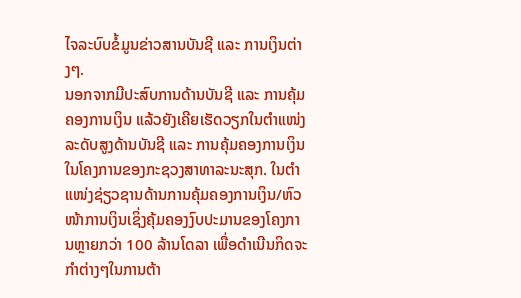ໄຈລະບົບຂໍ້ມູນຂ່າວສານບັນຊີ ແລະ ການເງິນຕ່າງໆ.
ນອກຈາກມີປະສົບການດ້ານບັນຊີ ແລະ ການຄຸ້ມຄອງການເງິນ ແລ້ວຍັງເຄີຍເຮັດວຽກໃນຕຳແໜ່ງລະດັບສູງດ້ານບັນຊີ ແລະ ການຄຸ້ມຄອງການເງິນໃນໂຄງການຂອງກະຊວງສາທາລະນະສຸກ. ໃນຕຳແໜ່ງຊ່ຽວຊານດ້ານການຄຸ້ມຄອງການເງິນ/ຫົວໜ້າການເງິນເຊິ່ງຄຸ້ມຄອງງົບປະມານຂອງໂຄງການຫຼາຍກວ່າ 100 ລ້ານໂດລາ ເພື່ອດຳເນີນກິດຈະກຳຕ່າງໆໃນການຕ້າ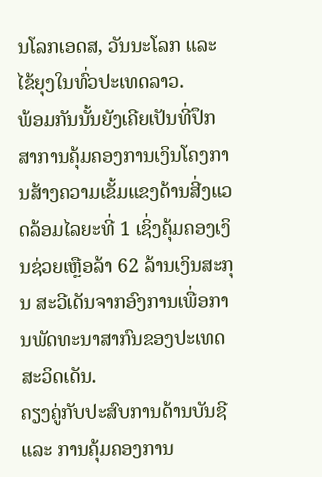ນໂລກເອດສ, ວັນນະໂລກ ແລະ ໄຂ້ຍຸງໃນທົ່ວປະເທດລາວ.
ພ້ອມກັນນັ້ນຍັງເຄີຍເປັນທີ່ປຶກສາການຄຸ້ມຄອງການເງິນໂຄງການສ້າງຄວາມເຂັ້ມແຂງດ້ານສີ່ງແວດລ້ອມໄລຍະທີ່ 1 ເຊິ່ງຄຸ້ມຄອງເງິນຊ່ວຍເຫຼືອລ້າ 62 ລ້ານເງິນສະກຸນ ສະວີເດັນຈາກອົງການເພື່ອການພັດທະນາສາກົນຂອງປະເທດສະວິດເດັນ.
ຄຽງຄູ່ກັບປະສົບການດ້ານບັນຊີ ແລະ ການຄຸ້ມຄອງການ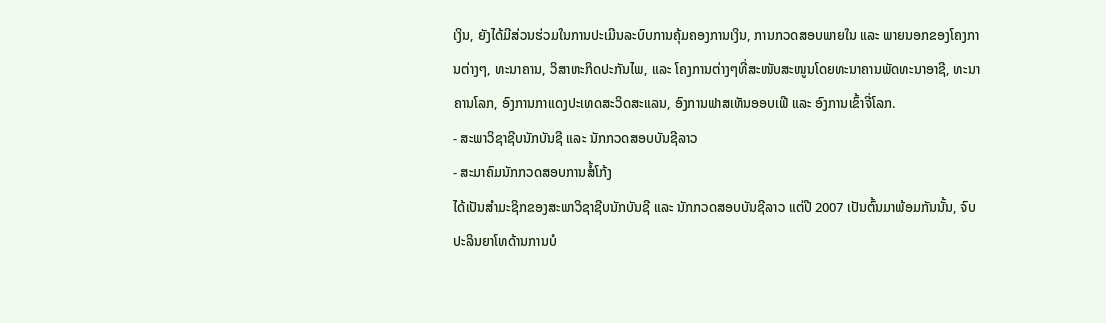ເງິນ, ຍັງໄດ້ມີສ່ວນຮ່ວມໃນການປະເມີນລະບົບການຄຸ້ມຄອງການເງິນ, ການກວດສອບພາຍໃນ ແລະ ພາຍນອກຂອງໂຄງການຕ່າງໆ, ທະນາຄານ, ວິສາຫະກິດປະກັນໄພ, ແລະ ໂຄງການຕ່າງໆທີ່ສະໜັບສະໜູນໂດຍທະນາຄານພັດທະນາອາຊີ, ທະນາຄານໂລກ, ອົງການກາແດງປະເທດສະວິດສະແລນ, ອົງການຟາສເທັນອອບເຟີ ແລະ ອົງການເຂົ້າຈີ່ໂລກ.
- ສະພາວິຊາຊີບນັກບັນຊີ ແລະ ນັກກວດສອບບັນຊີລາວ
- ສະມາຄົມນັກກວດສອບການສໍ້ໂກ້ງ
ໄດ້ເປັນສຳມະຊິກຂອງສະພາວິຊາຊີບນັກບັນຊີ ແລະ ນັກກວດສອບບັນຊີລາວ ແຕ່ປີ 2007 ເປັນຕົ້ນມາພ້ອມກັນນັ້ນ, ຈົບປະລິນຍາໂທດ້ານການບໍ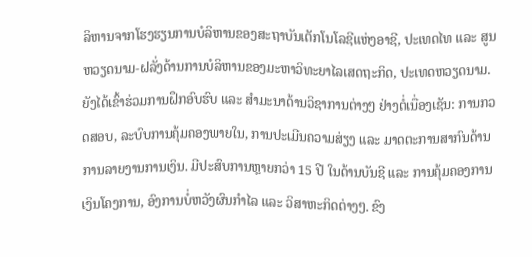ລິຫານຈາກໂຮງຮຽນການບໍລິຫານຂອງສະຖາບັນເຕັກໂນໂລຊີແຫ່ງອາຊີ, ປະເທດໄທ ແລະ ສູນຫວຽດນາມ-ຝລັ່ງດ້ານການບໍລິຫານຂອງມະຫາວິທະຍາໄລເສດຖະກິດ, ປະເທດຫວຽດນາມ. ຍັງໄດ້ເຂົ້າຮ່ວມການຝຶກອົບຮົບ ແລະ ສຳມະນາດ້ານວິຊາການຕ່າງໆ ຢ່າງຕໍ່ເນື່ອງເຊັນ: ການກວດສອບ, ລະບົບການຄຸ້ມຄອງພາຍໃນ, ການປະເມີນຄວາມສ່ຽງ ແລະ ມາດຕະການສາກົນດ້ານການລາຍງານການເງິນ. ມີປະສົບການຫຼາຍກວ່າ 15 ປີ ໃນດ້ານບັນຊີ ແລະ ການຄຸ້ມຄອງການເງິນໂຄງການ, ອົງການບໍ່ຫວັງຜົນກຳໄລ ແລະ ວິສາຫະກິດຕ່າງໆ. ຂົງ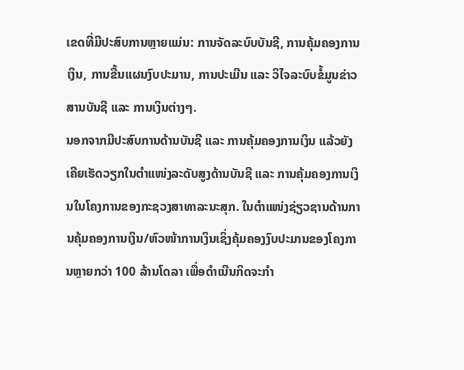ເຂດທີ່ມີປະສົບການຫຼາຍແມ່ນ: ການຈັດລະບົບບັນຊີ, ການຄຸ້ມຄອງການເງິນ, ການຂື້ນແຜນງົບປະມານ, ການປະເມີນ ແລະ ວິໄຈລະບົບຂໍ້ມູນຂ່າວສານບັນຊີ ແລະ ການເງິນຕ່າງໆ.
ນອກຈາກມີປະສົບການດ້ານບັນຊີ ແລະ ການຄຸ້ມຄອງການເງິນ ແລ້ວຍັງເຄີຍເຮັດວຽກໃນຕຳແໜ່ງລະດັບສູງດ້ານບັນຊີ ແລະ ການຄຸ້ມຄອງການເງິນໃນໂຄງການຂອງກະຊວງສາທາລະນະສຸກ. ໃນຕຳແໜ່ງຊ່ຽວຊານດ້ານການຄຸ້ມຄອງການເງິນ/ຫົວໜ້າການເງິນເຊິ່ງຄຸ້ມຄອງງົບປະມານຂອງໂຄງການຫຼາຍກວ່າ 100 ລ້ານໂດລາ ເພື່ອດຳເນີນກິດຈະກຳ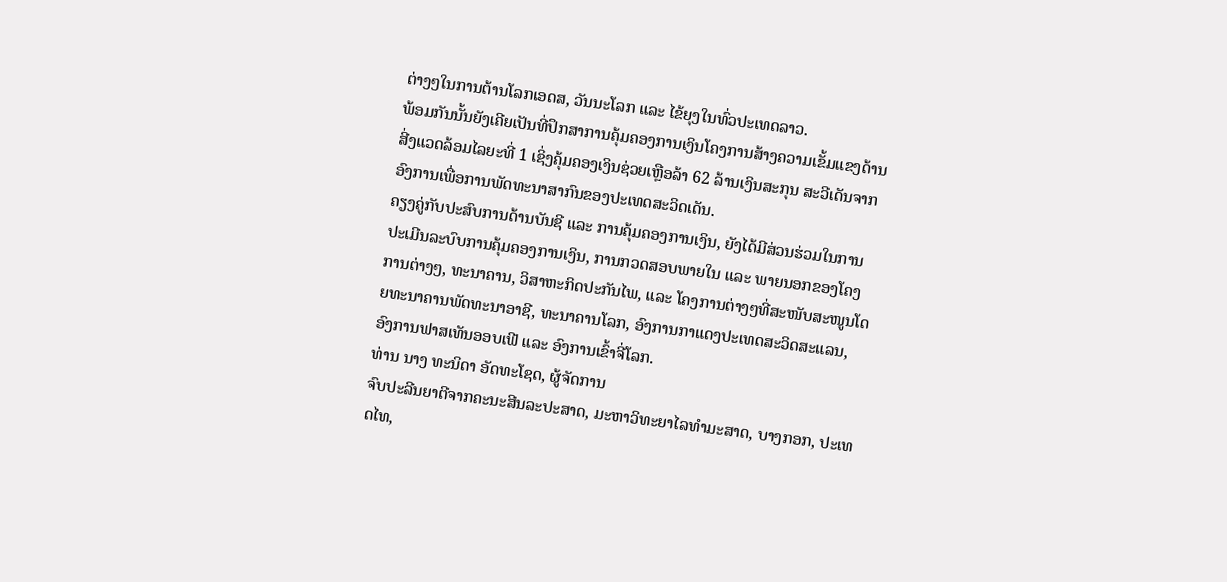ຕ່າງໆໃນການຕ້ານໂລກເອດສ, ວັນນະໂລກ ແລະ ໄຂ້ຍຸງໃນທົ່ວປະເທດລາວ.
ພ້ອມກັນນັ້ນຍັງເຄີຍເປັນທີ່ປຶກສາການຄຸ້ມຄອງການເງິນໂຄງການສ້າງຄວາມເຂັ້ມແຂງດ້ານສີ່ງແວດລ້ອມໄລຍະທີ່ 1 ເຊິ່ງຄຸ້ມຄອງເງິນຊ່ວຍເຫຼືອລ້າ 62 ລ້ານເງິນສະກຸນ ສະວີເດັນຈາກອົງການເພື່ອການພັດທະນາສາກົນຂອງປະເທດສະວິດເດັນ.
ຄຽງຄູ່ກັບປະສົບການດ້ານບັນຊີ ແລະ ການຄຸ້ມຄອງການເງິນ, ຍັງໄດ້ມີສ່ວນຮ່ວມໃນການປະເມີນລະບົບການຄຸ້ມຄອງການເງິນ, ການກວດສອບພາຍໃນ ແລະ ພາຍນອກຂອງໂຄງການຕ່າງໆ, ທະນາຄານ, ວິສາຫະກິດປະກັນໄພ, ແລະ ໂຄງການຕ່າງໆທີ່ສະໜັບສະໜູນໂດຍທະນາຄານພັດທະນາອາຊີ, ທະນາຄານໂລກ, ອົງການກາແດງປະເທດສະວິດສະແລນ, ອົງການຟາສເທັນອອບເຟີ ແລະ ອົງການເຂົ້າຈີ່ໂລກ.
ທ່ານ ນາງ ທະນິດາ ອັດທະໂຊດ, ຜູ້ຈັດການ
ຈົບປະລີນຍາຕີຈາກຄະນະສີນລະປະສາດ, ມະຫາວິທະຍາໄລທຳມະສາດ, ບາງກອກ, ປະເທດໄທ,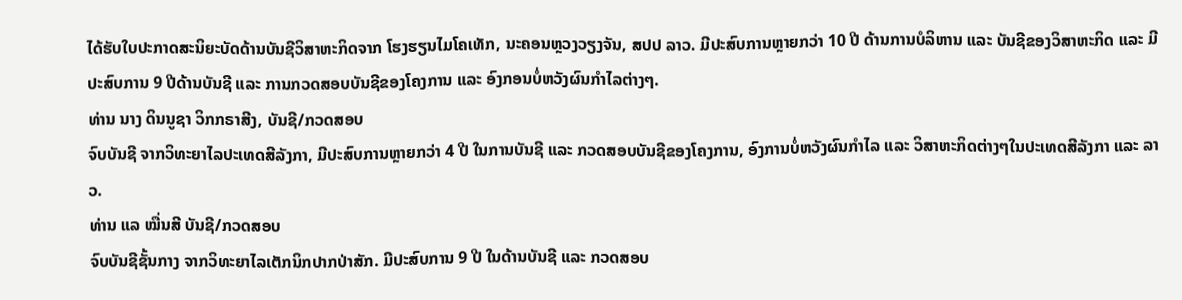ໄດ້ຮັບໃບປະກາດສະນິຍະບັດດ້ານບັນຊີວິສາຫະກິດຈາກ ໂຮງຮຽນໄມໂຄເທັກ, ນະຄອນຫຼວງວຽງຈັນ, ສປປ ລາວ. ມີປະສົບການຫຼາຍກວ່າ 10 ປີ ດ້ານການບໍລິຫານ ແລະ ບັນຊີຂອງວິສາຫະກິດ ແລະ ມີປະສົບການ 9 ປີດ້ານບັນຊີ ແລະ ການກວດສອບບັນຊີຂອງໂຄງການ ແລະ ອົງກອນບໍ່ຫວັງຜົນກຳໄລຕ່າງໆ.
ທ່ານ ນາງ ດິນນູຊາ ວິກກຣາສີງ, ບັນຊີ/ກວດສອບ
ຈົບບັນຊີ ຈາກວິທະຍາໄລປະເທດສີລັງກາ, ມີປະສົບການຫຼາຍກວ່າ 4 ປີ ໃນການບັນຊີ ແລະ ກວດສອບບັນຊີຂອງໂຄງການ, ອົງການບໍ່ຫວັງຜົນກຳໄລ ແລະ ວິສາຫະກິດຕ່າງໆໃນປະເທດສີລັງກາ ແລະ ລາວ.
ທ່ານ ແລ ໝື່ນສີ ບັນຊີ/ກວດສອບ
ຈົບບັນຊີຊັ້ນກາງ ຈາກວິທະຍາໄລເຕັກນິກປາກປ່າສັກ. ມີປະສົບການ 9 ປີ ໃນດ້ານບັນຊີ ແລະ ກວດສອບ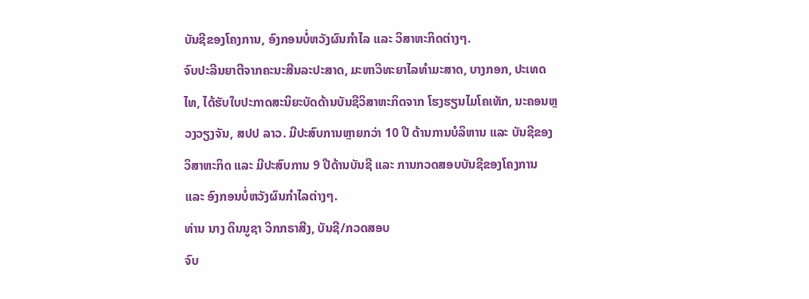ບັນຊີຂອງໂຄງການ, ອົງກອນບໍ່ຫວັງຜົນກຳໄລ ແລະ ວິສາຫະກິດຕ່າງໆ.
ຈົບປະລີນຍາຕີຈາກຄະນະສີນລະປະສາດ, ມະຫາວິທະຍາໄລທຳມະສາດ, ບາງກອກ, ປະເທດໄທ, ໄດ້ຮັບໃບປະກາດສະນິຍະບັດດ້ານບັນຊີວິສາຫະກິດຈາກ ໂຮງຮຽນໄມໂຄເທັກ, ນະຄອນຫຼວງວຽງຈັນ, ສປປ ລາວ. ມີປະສົບການຫຼາຍກວ່າ 10 ປີ ດ້ານການບໍລິຫານ ແລະ ບັນຊີຂອງວິສາຫະກິດ ແລະ ມີປະສົບການ 9 ປີດ້ານບັນຊີ ແລະ ການກວດສອບບັນຊີຂອງໂຄງການ ແລະ ອົງກອນບໍ່ຫວັງຜົນກຳໄລຕ່າງໆ.
ທ່ານ ນາງ ດິນນູຊາ ວິກກຣາສີງ, ບັນຊີ/ກວດສອບ
ຈົບ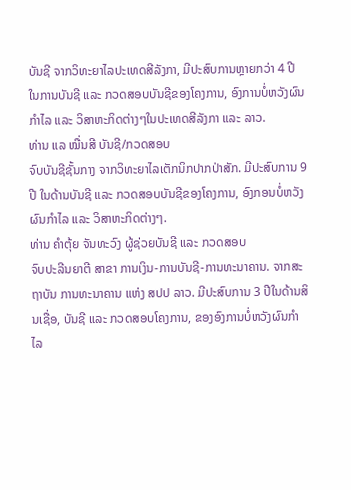ບັນຊີ ຈາກວິທະຍາໄລປະເທດສີລັງກາ, ມີປະສົບການຫຼາຍກວ່າ 4 ປີ ໃນການບັນຊີ ແລະ ກວດສອບບັນຊີຂອງໂຄງການ, ອົງການບໍ່ຫວັງຜົນກຳໄລ ແລະ ວິສາຫະກິດຕ່າງໆໃນປະເທດສີລັງກາ ແລະ ລາວ.
ທ່ານ ແລ ໝື່ນສີ ບັນຊີ/ກວດສອບ
ຈົບບັນຊີຊັ້ນກາງ ຈາກວິທະຍາໄລເຕັກນິກປາກປ່າສັກ. ມີປະສົບການ 9 ປີ ໃນດ້ານບັນຊີ ແລະ ກວດສອບບັນຊີຂອງໂຄງການ, ອົງກອນບໍ່ຫວັງຜົນກຳໄລ ແລະ ວິສາຫະກິດຕ່າງໆ.
ທ່ານ ຄຳຕຸ້ຍ ຈັນທະວົງ ຜູ້ຊ່ວຍບັນຊີ ແລະ ກວດສອບ
ຈົບປະລີນຍາຕີ ສາຂາ ການເງິນ-ການບັນຊີ-ການທະນາຄານ. ຈາກສະຖາບັນ ການທະນາຄານ ແຫ່ງ ສປປ ລາວ. ມີປະສົບການ 3 ປີໃນດ້ານສິນເຊື່ອ, ບັນຊີ ແລະ ກວດສອບໂຄງການ, ຂອງອົງການບໍ່ຫວັງຜົນກຳໄລ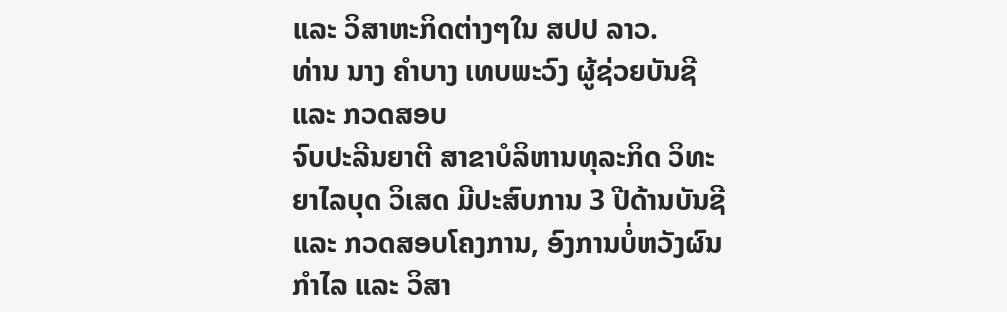ແລະ ວິສາຫະກິດຕ່າງໆໃນ ສປປ ລາວ.
ທ່ານ ນາງ ຄຳບາງ ເທບພະວົງ ຜູ້ຊ່ວຍບັນຊີ ແລະ ກວດສອບ
ຈົບປະລີນຍາຕີ ສາຂາບໍລິຫານທຸລະກິດ ວິທະຍາໄລບຸດ ວິເສດ ມີປະສົບການ 3 ປີດ້ານບັນຊີ ແລະ ກວດສອບໂຄງການ, ອົງການບໍ່ຫວັງຜົນກຳໄລ ແລະ ວິສາ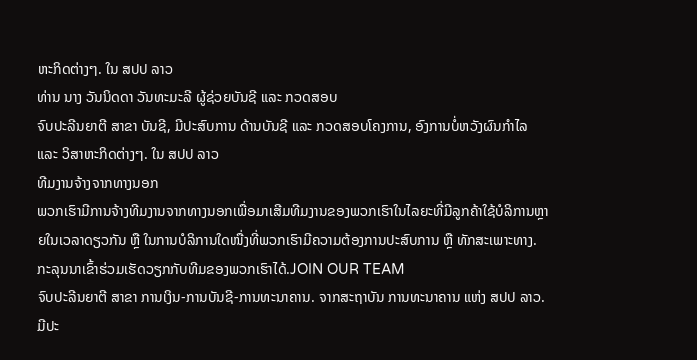ຫະກິດຕ່າງໆ. ໃນ ສປປ ລາວ
ທ່ານ ນາງ ວັນນິດດາ ວັນທະມະລີ ຜູ້ຊ່ວຍບັນຊີ ແລະ ກວດສອບ
ຈົບປະລີນຍາຕີ ສາຂາ ບັນຊີ, ມີປະສົບການ ດ້ານບັນຊີ ແລະ ກວດສອບໂຄງການ, ອົງການບໍ່ຫວັງຜົນກຳໄລ ແລະ ວິສາຫະກິດຕ່າງໆ. ໃນ ສປປ ລາວ
ທີມງານຈ້າງຈາກທາງນອກ
ພວກເຮົາມີການຈ້າງທີມງານຈາກທາງນອກເພື່ອມາເສີມທີມງານຂອງພວກເຮົາໃນໄລຍະທີ່ມີລູກຄ້າໃຊ້ບໍລິການຫຼາຍໃນເວລາດຽວກັນ ຫຼື ໃນການບໍລິການໃດໜື່ງທີ່ພວກເຮົາມີຄວາມຕ້ອງການປະສົບການ ຫຼື ທັກສະເພາະທາງ. ກະລຸນນາເຂົ້າຮ່ວມເຮັດວຽກກັບທີມຂອງພວກເຮົາໄດ້.JOIN OUR TEAM
ຈົບປະລີນຍາຕີ ສາຂາ ການເງິນ-ການບັນຊີ-ການທະນາຄານ. ຈາກສະຖາບັນ ການທະນາຄານ ແຫ່ງ ສປປ ລາວ. ມີປະ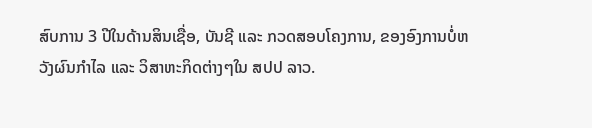ສົບການ 3 ປີໃນດ້ານສິນເຊື່ອ, ບັນຊີ ແລະ ກວດສອບໂຄງການ, ຂອງອົງການບໍ່ຫວັງຜົນກຳໄລ ແລະ ວິສາຫະກິດຕ່າງໆໃນ ສປປ ລາວ.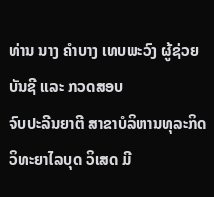ທ່ານ ນາງ ຄຳບາງ ເທບພະວົງ ຜູ້ຊ່ວຍບັນຊີ ແລະ ກວດສອບ
ຈົບປະລີນຍາຕີ ສາຂາບໍລິຫານທຸລະກິດ ວິທະຍາໄລບຸດ ວິເສດ ມີ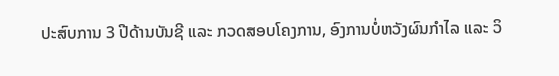ປະສົບການ 3 ປີດ້ານບັນຊີ ແລະ ກວດສອບໂຄງການ, ອົງການບໍ່ຫວັງຜົນກຳໄລ ແລະ ວິ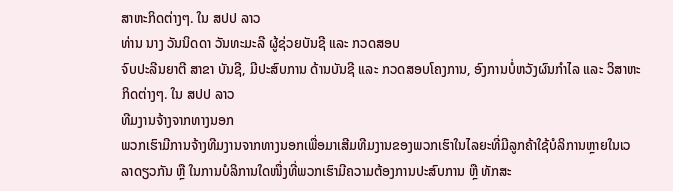ສາຫະກິດຕ່າງໆ. ໃນ ສປປ ລາວ
ທ່ານ ນາງ ວັນນິດດາ ວັນທະມະລີ ຜູ້ຊ່ວຍບັນຊີ ແລະ ກວດສອບ
ຈົບປະລີນຍາຕີ ສາຂາ ບັນຊີ, ມີປະສົບການ ດ້ານບັນຊີ ແລະ ກວດສອບໂຄງການ, ອົງການບໍ່ຫວັງຜົນກຳໄລ ແລະ ວິສາຫະກິດຕ່າງໆ. ໃນ ສປປ ລາວ
ທີມງານຈ້າງຈາກທາງນອກ
ພວກເຮົາມີການຈ້າງທີມງານຈາກທາງນອກເພື່ອມາເສີມທີມງານຂອງພວກເຮົາໃນໄລຍະທີ່ມີລູກຄ້າໃຊ້ບໍລິການຫຼາຍໃນເວລາດຽວກັນ ຫຼື ໃນການບໍລິການໃດໜື່ງທີ່ພວກເຮົາມີຄວາມຕ້ອງການປະສົບການ ຫຼື ທັກສະ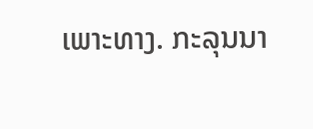ເພາະທາງ. ກະລຸນນາ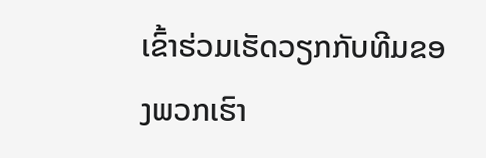ເຂົ້າຮ່ວມເຮັດວຽກກັບທີມຂອງພວກເຮົາ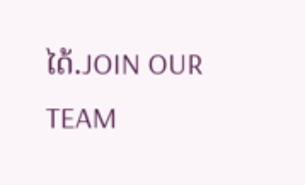ໄດ້.JOIN OUR TEAM